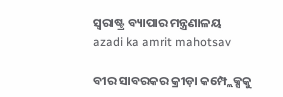ସ୍ଵରାଷ୍ଟ୍ର ବ୍ୟାପାର ମନ୍ତ୍ରଣାଳୟ
azadi ka amrit mahotsav

ବୀର ସାବରକର କ୍ରୀଡ଼ା କମ୍ପ୍ଲେକ୍ସକୁ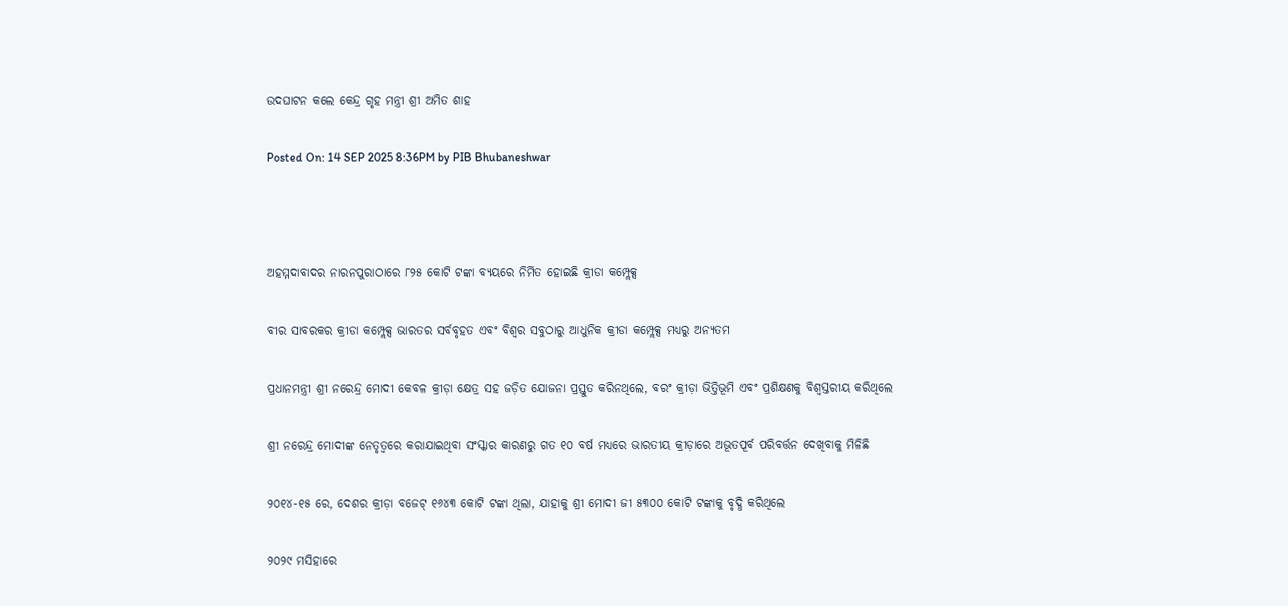ଉଦଘାଟନ କଲେ କେନ୍ଦ୍ର ଗୃହ ମନ୍ତ୍ରୀ ଶ୍ରୀ ଅମିତ ଶାହ

Posted On: 14 SEP 2025 8:36PM by PIB Bhubaneshwar



ଅହମ୍ମଦାବାଦର ନାରନପୁରାଠାରେ ୮୨୫ କୋଟି ଟଙ୍କା ବ୍ୟୟରେ ନିର୍ମିତ ହୋଇଛି କ୍ରୀଡା କମ୍ପ୍ଲେକ୍ସ

ବୀର ସାବରକର କ୍ରୀଡା କମ୍ପ୍ଲେକ୍ସ ଭାରତର ସର୍ବବୃହତ ଏବଂ ବିଶ୍ୱର ସବୁଠାରୁ ଆଧୁନିକ କ୍ରୀଡା କମ୍ପ୍ଲେକ୍ସ ମଧ୍ୟରୁ ଅନ୍ୟତମ

ପ୍ରଧାନମନ୍ତ୍ରୀ ଶ୍ରୀ ନରେନ୍ଦ୍ର ମୋଦୀ କେବଳ କ୍ରୀଡ଼ା କ୍ଷେତ୍ର ସହ ଜଡ଼ିତ ଯୋଜନା ପ୍ରସ୍ତୁତ କରିନଥିଲେ, ବରଂ କ୍ରୀଡ଼ା ଭିତ୍ତିଭୂମି ଏବଂ ପ୍ରଶିକ୍ଷଣକୁ ବିଶ୍ୱସ୍ତରୀୟ କରିଥିଲେ

ଶ୍ରୀ ନରେନ୍ଦ୍ର ମୋଦୀଙ୍କ ନେତୃତ୍ୱରେ କରାଯାଇଥିବା ସଂସ୍କାର କାରଣରୁ ଗତ ୧୦ ବର୍ଷ ମଧ୍ୟରେ ଭାରତୀୟ କ୍ରୀଡ଼ାରେ ଅଭୂତପୂର୍ବ ପରିବର୍ତ୍ତନ ଦେଖିବାକୁ ମିଳିଛି

୨୦୧୪-୧୫ ରେ, ଦେଶର କ୍ରୀଡ଼ା ବଜେଟ୍ ୧୬୪୩ କୋଟି ଟଙ୍କା ଥିଲା, ଯାହାକୁ ଶ୍ରୀ ମୋଦୀ ଜୀ ୫୩୦୦ କୋଟି ଟଙ୍କାକୁ ବୃଦ୍ଧି କରିଥିଲେ

୨୦୨୯ ମସିହାରେ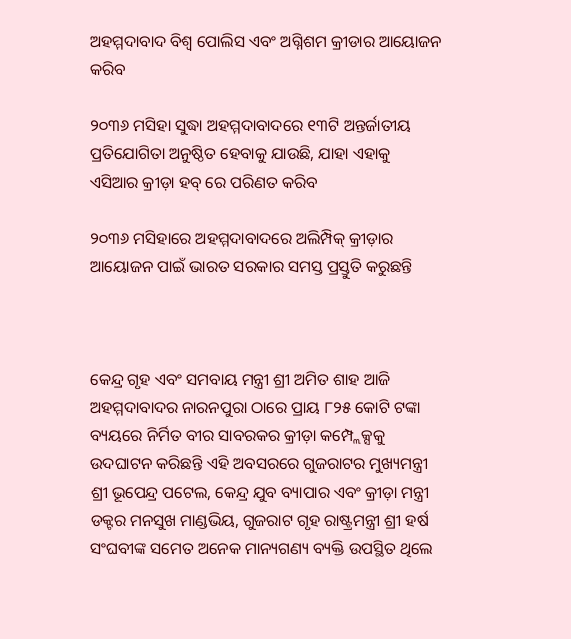ଅହମ୍ମଦାବାଦ ବିଶ୍ୱ ପୋଲିସ ଏବଂ ଅଗ୍ନିଶମ କ୍ରୀଡାର ଆୟୋଜନ କରିବ

୨୦୩୬ ମସିହା ସୁଦ୍ଧା ଅହମ୍ମଦାବାଦରେ ୧୩ଟି ଅନ୍ତର୍ଜାତୀୟ ପ୍ରତିଯୋଗିତା ଅନୁଷ୍ଠିତ ହେବାକୁ ଯାଉଛି, ଯାହା ଏହାକୁ ଏସିଆର କ୍ରୀଡ଼ା ହବ୍ ରେ ପରିଣତ କରିବ

୨୦୩୬ ମସିହାରେ ଅହମ୍ମଦାବାଦରେ ଅଲିମ୍ପିକ୍ କ୍ରୀଡ଼ାର ଆୟୋଜନ ପାଇଁ ଭାରତ ସରକାର ସମସ୍ତ ପ୍ରସ୍ତୁତି କରୁଛନ୍ତି



କେନ୍ଦ୍ର ଗୃହ ଏବଂ ସମବାୟ ମନ୍ତ୍ରୀ ଶ୍ରୀ ଅମିତ ଶାହ ଆଜି ଅହମ୍ମଦାବାଦର ନାରନପୁରା ଠାରେ ପ୍ରାୟ ୮୨୫ କୋଟି ଟଙ୍କା ବ୍ୟୟରେ ନିର୍ମିତ ବୀର ସାବରକର କ୍ରୀଡ଼ା କମ୍ପ୍ଲେକ୍ସକୁ ଉଦଘାଟନ କରିଛନ୍ତି ଏହି ଅବସରରେ ଗୁଜରାଟର ମୁଖ୍ୟମନ୍ତ୍ରୀ ଶ୍ରୀ ଭୂପେନ୍ଦ୍ର ପଟେଲ, କେନ୍ଦ୍ର ଯୁବ ବ୍ୟାପାର ଏବଂ କ୍ରୀଡ଼ା ମନ୍ତ୍ରୀ ଡକ୍ଟର ମନସୁଖ ମାଣ୍ଡଭିୟ, ଗୁଜରାଟ ଗୃହ ରାଷ୍ଟ୍ରମନ୍ତ୍ରୀ ଶ୍ରୀ ହର୍ଷ ସଂଘବୀଙ୍କ ସମେତ ଅନେକ ମାନ୍ୟଗଣ୍ୟ ବ୍ୟକ୍ତି ଉପସ୍ଥିତ ଥିଲେ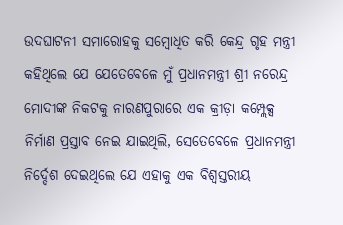ଉଦଘାଟନୀ ସମାରୋହକୁ ସମ୍ବୋଧିତ କରି କେନ୍ଦ୍ର ଗୃହ ମନ୍ତ୍ରୀ କହିଥିଲେ ଯେ ଯେତେବେଳେ ମୁଁ ପ୍ରଧାନମନ୍ତ୍ରୀ ଶ୍ରୀ ନରେନ୍ଦ୍ର ମୋଦୀଙ୍କ ନିକଟକୁ ନାରଣପୁରାରେ ଏକ କ୍ରୀଡ଼ା କମ୍ପ୍ଲେକ୍ସ ନିର୍ମାଣ ପ୍ରସ୍ତାବ ନେଇ ଯାଇଥିଲି, ସେତେବେଳେ ପ୍ରଧାନମନ୍ତ୍ରୀ ନିର୍ଦ୍ଦେଶ ଦେଇଥିଲେ ଯେ ଏହାକୁ ଏକ ବିଶ୍ୱସ୍ତରୀୟ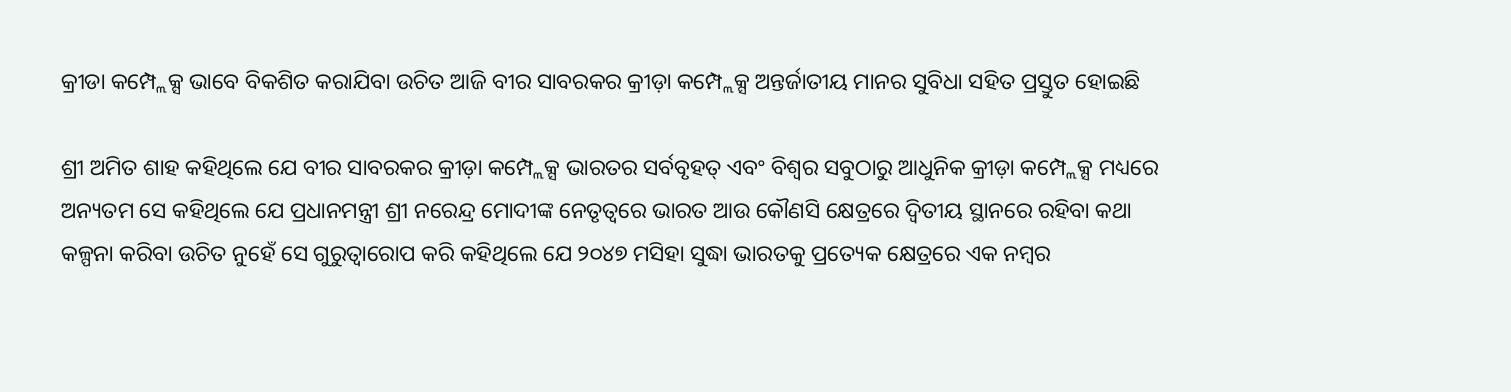କ୍ରୀଡା କମ୍ପ୍ଲେକ୍ସ ଭାବେ ବିକଶିତ କରାଯିବା ଉଚିତ ଆଜି ବୀର ସାବରକର କ୍ରୀଡ଼ା କମ୍ପ୍ଲେକ୍ସ ଅନ୍ତର୍ଜାତୀୟ ମାନର ସୁବିଧା ସହିତ ପ୍ରସ୍ତୁତ ହୋଇଛି

ଶ୍ରୀ ଅମିତ ଶାହ କହିଥିଲେ ଯେ ବୀର ସାବରକର କ୍ରୀଡ଼ା କମ୍ପ୍ଲେକ୍ସ ଭାରତର ସର୍ବବୃହତ୍ ଏବଂ ବିଶ୍ୱର ସବୁଠାରୁ ଆଧୁନିକ କ୍ରୀଡ଼ା କମ୍ପ୍ଲେକ୍ସ ମଧ୍ୟରେ ଅନ୍ୟତମ ସେ କହିଥିଲେ ଯେ ପ୍ରଧାନମନ୍ତ୍ରୀ ଶ୍ରୀ ନରେନ୍ଦ୍ର ମୋଦୀଙ୍କ ନେତୃତ୍ୱରେ ଭାରତ ଆଉ କୌଣସି କ୍ଷେତ୍ରରେ ଦ୍ୱିତୀୟ ସ୍ଥାନରେ ରହିବା କଥା କଳ୍ପନା କରିବା ଉଚିତ ନୁହେଁ ସେ ଗୁରୁତ୍ୱାରୋପ କରି କହିଥିଲେ ଯେ ୨୦୪୭ ମସିହା ସୁଦ୍ଧା ଭାରତକୁ ପ୍ରତ୍ୟେକ କ୍ଷେତ୍ରରେ ଏକ ନମ୍ବର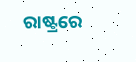ରାଷ୍ଟ୍ରରେ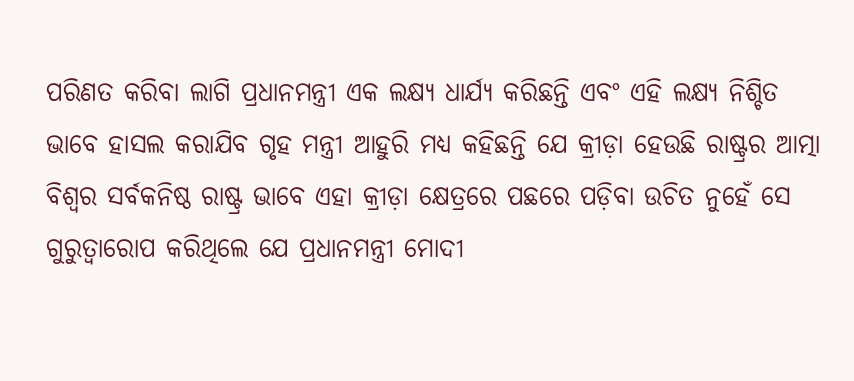ପରିଣତ କରିବା ଲାଗି ପ୍ରଧାନମନ୍ତ୍ରୀ ଏକ ଲକ୍ଷ୍ୟ ଧାର୍ଯ୍ୟ କରିଛନ୍ତି ଏବଂ ଏହି ଲକ୍ଷ୍ୟ ନିଶ୍ଚିତ ଭାବେ ହାସଲ କରାଯିବ ଗୃହ ମନ୍ତ୍ରୀ ଆହୁରି ମଧ୍ୟ କହିଛନ୍ତି ଯେ କ୍ରୀଡ଼ା ହେଉଛି ରାଷ୍ଟ୍ରର ଆତ୍ମା ବିଶ୍ୱର ସର୍ବକନିଷ୍ଠ ରାଷ୍ଟ୍ର ଭାବେ ଏହା କ୍ରୀଡ଼ା କ୍ଷେତ୍ରରେ ପଛରେ ପଡ଼ିବା ଉଚିତ ନୁହେଁ ସେ ଗୁରୁତ୍ୱାରୋପ କରିଥିଲେ ଯେ ପ୍ରଧାନମନ୍ତ୍ରୀ ମୋଦୀ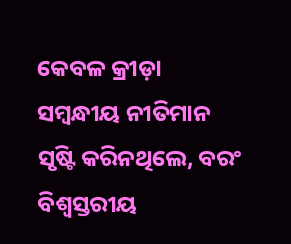କେବଳ କ୍ରୀଡ଼ା ସମ୍ବନ୍ଧୀୟ ନୀତିମାନ ସୃଷ୍ଟି କରିନଥିଲେ, ବରଂ ବିଶ୍ୱସ୍ତରୀୟ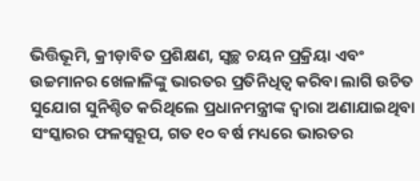ଭିତ୍ତିଭୂମି, କ୍ରୀଡ଼ାବିତ ପ୍ରଶିକ୍ଷଣ, ସ୍ୱଚ୍ଛ ଚୟନ ପ୍ରକ୍ରିୟା ଏବଂ ଉଚ୍ଚମାନର ଖେଳାଳିଙ୍କୁ ଭାରତର ପ୍ରତିନିଧିତ୍ୱ କରିବା ଲାଗି ଉଚିତ ସୁଯୋଗ ସୁନିଶ୍ଚିତ କରିଥିଲେ ପ୍ରଧାନମନ୍ତ୍ରୀଙ୍କ ଦ୍ୱାରା ଅଣାଯାଇଥିବା ସଂସ୍କାରର ଫଳସ୍ୱରୂପ, ଗତ ୧୦ ବର୍ଷ ମଧ୍ୟରେ ଭାରତର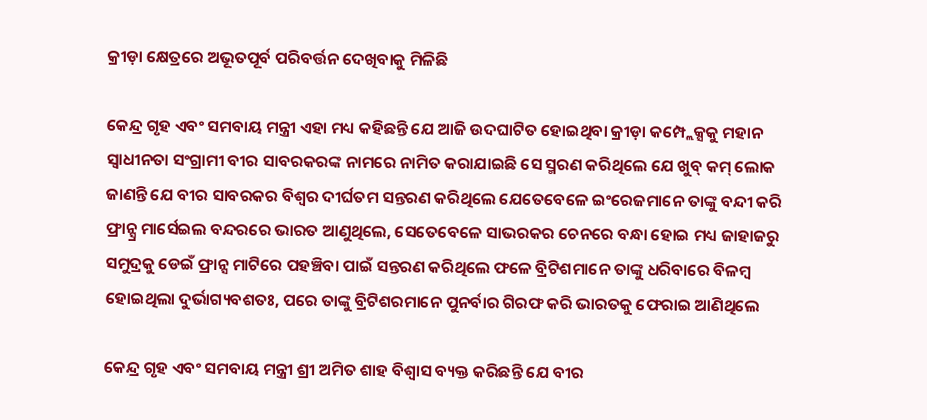କ୍ରୀଡ଼ା କ୍ଷେତ୍ରରେ ଅଭୂତପୂର୍ବ ପରିବର୍ତ୍ତନ ଦେଖିବାକୁ ମିଳିଛି

କେନ୍ଦ୍ର ଗୃହ ଏବଂ ସମବାୟ ମନ୍ତ୍ରୀ ଏହା ମଧ୍ୟ କହିଛନ୍ତି ଯେ ଆଜି ଉଦଘାଟିତ ହୋଇଥିବା କ୍ରୀଡ଼ା କମ୍ପ୍ଲେକ୍ସକୁ ମହାନ ସ୍ୱାଧୀନତା ସଂଗ୍ରାମୀ ବୀର ସାବରକରଙ୍କ ନାମରେ ନାମିତ କରାଯାଇଛି ସେ ସ୍ମରଣ କରିଥିଲେ ଯେ ଖୁବ୍ କମ୍ ଲୋକ ଜାଣନ୍ତି ଯେ ବୀର ସାବରକର ବିଶ୍ୱର ଦୀର୍ଘତମ ସନ୍ତରଣ କରିଥିଲେ ଯେତେବେଳେ ଇଂରେଜମାନେ ତାଙ୍କୁ ବନ୍ଦୀ କରି ଫ୍ରାନ୍ସ୍ର ମାର୍ସେଇଲ ବନ୍ଦରରେ ଭାରତ ଆଣୁଥିଲେ, ସେତେବେଳେ ସାଭରକର ଚେନରେ ବନ୍ଧା ହୋଇ ମଧ୍ୟ ଜାହାଜରୁ ସମୁଦ୍ରକୁ ଡେଇଁ ଫ୍ରାନ୍ସ ମାଟିରେ ପହଞ୍ଚିବା ପାଇଁ ସନ୍ତରଣ କରିଥିଲେ ଫଳେ ବ୍ରିଟିଶମାନେ ତାଙ୍କୁ ଧରିବାରେ ବିଳମ୍ବ ହୋଇଥିଲା ଦୁର୍ଭାଗ୍ୟବଶତଃ, ପରେ ତାଙ୍କୁ ବ୍ରିଟିଶରମାନେ ପୁନର୍ବାର ଗିରଫ କରି ଭାରତକୁ ଫେରାଇ ଆଣିଥିଲେ

କେନ୍ଦ୍ର ଗୃହ ଏବଂ ସମବାୟ ମନ୍ତ୍ରୀ ଶ୍ରୀ ଅମିତ ଶାହ ବିଶ୍ୱାସ ବ୍ୟକ୍ତ କରିଛନ୍ତି ଯେ ବୀର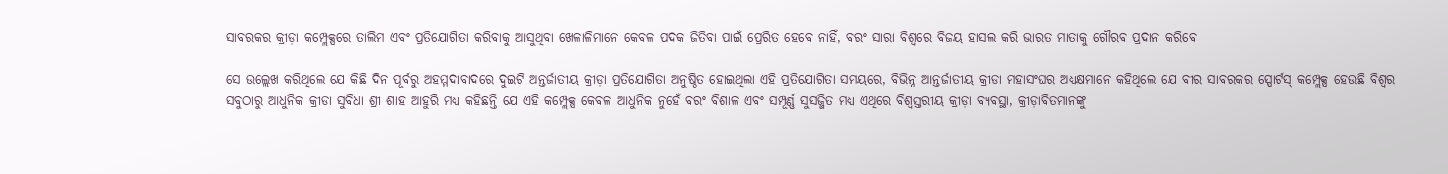ସାବରକର କ୍ରୀଡ଼ା କମ୍ପ୍ଲେକ୍ସରେ ତାଲିମ ଏବଂ ପ୍ରତିଯୋଗିତା କରିବାକୁ ଆସୁଥିବା ଖେଳାଳିମାନେ କେବଳ ପଦକ ଜିତିବା ପାଇଁ ପ୍ରେରିତ ହେବେ ନାହିଁ, ବରଂ ସାରା ବିଶ୍ୱରେ ବିଜୟ ହାସଲ କରି ଭାରତ ମାତାକୁ ଗୌରବ ପ୍ରଦାନ କରିବେ

ସେ ଉଲ୍ଲେଖ କରିଥିଲେ ଯେ କିଛି ଦିନ ପୂର୍ବରୁ ଅହମ୍ମଦାବାଦରେ ଦୁଇଟି ଅନ୍ତର୍ଜାତୀୟ କ୍ରୀଡ଼ା ପ୍ରତିଯୋଗିତା ଅନୁଷ୍ଠିତ ହୋଇଥିଲା ଏହି ପ୍ରତିଯୋଗିତା ସମୟରେ, ବିଭିନ୍ନ ଆନ୍ତର୍ଜାତୀୟ କ୍ରୀଡା ମହାସଂଘର ଅଧ୍ୟକ୍ଷମାନେ କହିଥିଲେ ଯେ ବୀର ସାବରକର ସ୍ପୋର୍ଟସ୍ କମ୍ପ୍ଲେକ୍ସ ହେଉଛି ବିଶ୍ୱର ସବୁଠାରୁ ଆଧୁନିକ କ୍ରୀଡା ସୁବିଧା ଶ୍ରୀ ଶାହ ଆହୁରି ମଧ୍ୟ କହିଛନ୍ତି ଯେ ଏହି କମ୍ପ୍ଲେକ୍ସ କେବଳ ଆଧୁନିକ ନୁହେଁ ବରଂ ବିଶାଳ ଏବଂ ସମ୍ପୂର୍ଣ୍ଣ ସୁସଜ୍ଜିତ ମଧ୍ୟ ଏଥିରେ ବିଶ୍ୱସ୍ତରୀୟ କ୍ରୀଡ଼ା ବ୍ୟବସ୍ଥା, କ୍ରୀଡ଼ାବିତମାନଙ୍କୁ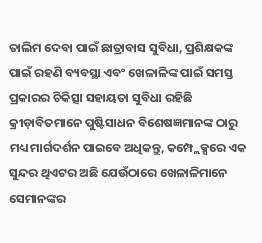ତାଲିମ ଦେବା ପାଇଁ ଛାତ୍ରାବାସ ସୁବିଧା, ପ୍ରଶିକ୍ଷକଙ୍କ ପାଇଁ ରହଣି ବ୍ୟବସ୍ଥା ଏବଂ ଖେଳାଳିଙ୍କ ପାଇଁ ସମସ୍ତ ପ୍ରକାରର ଚିକିତ୍ସା ସହାୟତା ସୁବିଧା ରହିଛି କ୍ରୀଡ଼ାବିତମାନେ ପୁଷ୍ଟିସାଧନ ବିଶେଷଜ୍ଞମାନଙ୍କ ଠାରୁ ମଧ୍ୟ ମାର୍ଗଦର୍ଶନ ପାଇବେ ଅଧିକନ୍ତୁ, କମ୍ପ୍ଲେକ୍ସରେ ଏକ ସୁନ୍ଦର ଥିଏଟର ଅଛି ଯେଉଁଠାରେ ଖେଳାଳିମାନେ ସେମାନଙ୍କର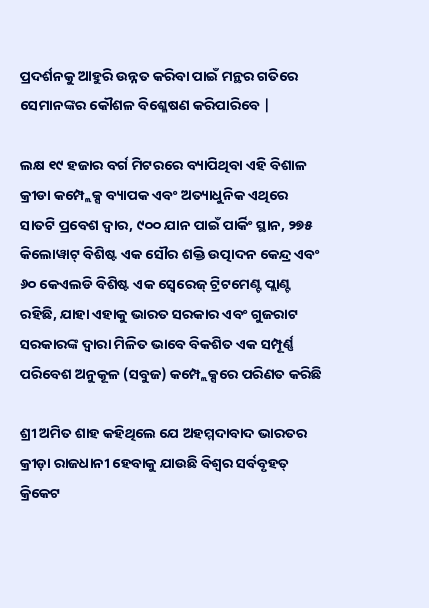ପ୍ରଦର୍ଶନକୁ ଆହୁରି ଉନ୍ନତ କରିବା ପାଇଁ ମନ୍ଥର ଗତିରେ ସେମାନଙ୍କର କୌଶଳ ବିଶ୍ଳେଷଣ କରିପାରିବେ |

ଲକ୍ଷ ୧୯ ହଜାର ବର୍ଗ ମିଟରରେ ବ୍ୟାପିଥିବା ଏହି ବିଶାଳ କ୍ରୀଡା କମ୍ପ୍ଲେକ୍ସ ବ୍ୟାପକ ଏବଂ ଅତ୍ୟାଧୁନିକ ଏଥିରେ ସାତଟି ପ୍ରବେଶ ଦ୍ୱାର, ୯୦୦ ଯାନ ପାଇଁ ପାର୍କିଂ ସ୍ଥାନ, ୨୭୫ କିଲୋୱାଟ୍ ବିଶିଷ୍ଟ ଏକ ସୌର ଶକ୍ତି ଉତ୍ପାଦନ କେନ୍ଦ୍ର ଏବଂ ୬୦ କେଏଲଡି ବିଶିଷ୍ଟ ଏକ ସ୍ୱେରେଜ୍ ଟ୍ରିଟମେଣ୍ଟ ପ୍ଲାଣ୍ଟ ରହିଛି, ଯାହା ଏହାକୁ ଭାରତ ସରକାର ଏବଂ ଗୁଜରାଟ ସରକାରଙ୍କ ଦ୍ୱାରା ମିଳିତ ଭାବେ ବିକଶିତ ଏକ ସମ୍ପୂର୍ଣ୍ଣ ପରିବେଶ ଅନୁକୂଳ (ସବୁଜ) କମ୍ପ୍ଲେକ୍ସରେ ପରିଣତ କରିଛି

ଶ୍ରୀ ଅମିତ ଶାହ କହିଥିଲେ ଯେ ଅହମ୍ମଦାବାଦ ଭାରତର କ୍ରୀଡ଼ା ରାଜଧାନୀ ହେବାକୁ ଯାଉଛି ବିଶ୍ୱର ସର୍ବବୃହତ୍ କ୍ରିକେଟ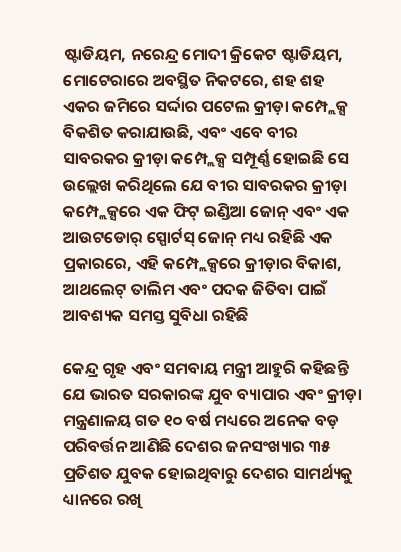ଷ୍ଟାଡିୟମ, ନରେନ୍ଦ୍ର ମୋଦୀ କ୍ରିକେଟ ଷ୍ଟାଡିୟମ, ମୋଟେରାରେ ଅବସ୍ଥିତ ନିକଟରେ, ଶହ ଶହ ଏକର ଜମିରେ ସର୍ଦ୍ଦାର ପଟେଲ କ୍ରୀଡ଼ା କମ୍ପ୍ଲେକ୍ସ ବିକଶିତ କରାଯାଉଛି, ଏବଂ ଏବେ ବୀର ସାବରକର କ୍ରୀଡ଼ା କମ୍ପ୍ଲେକ୍ସ ସମ୍ପୂର୍ଣ୍ଣ ହୋଇଛି ସେ ଉଲ୍ଲେଖ କରିଥିଲେ ଯେ ବୀର ସାବରକର କ୍ରୀଡ଼ା କମ୍ପ୍ଲେକ୍ସରେ ଏକ ଫିଟ୍ ଇଣ୍ଡିଆ ଜୋନ୍ ଏବଂ ଏକ ଆଉଟଡୋର୍ ସ୍ପୋର୍ଟସ୍ ଜୋନ୍ ମଧ୍ୟ ରହିଛି ଏକ ପ୍ରକାରରେ, ଏହି କମ୍ପ୍ଲେକ୍ସରେ କ୍ରୀଡ଼ାର ବିକାଶ, ଆଥଲେଟ୍ ତାଲିମ ଏବଂ ପଦକ ଜିତିବା ପାଇଁ ଆବଶ୍ୟକ ସମସ୍ତ ସୁବିଧା ରହିଛି

କେନ୍ଦ୍ର ଗୃହ ଏବଂ ସମବାୟ ମନ୍ତ୍ରୀ ଆହୁରି କହିଛନ୍ତି ଯେ ଭାରତ ସରକାରଙ୍କ ଯୁବ ବ୍ୟାପାର ଏବଂ କ୍ରୀଡ଼ା ମନ୍ତ୍ରଣାଳୟ ଗତ ୧୦ ବର୍ଷ ମଧ୍ୟରେ ଅନେକ ବଡ଼ ପରିବର୍ତ୍ତନ ଆଣିଛି ଦେଶର ଜନସଂଖ୍ୟାର ୩୫ ପ୍ରତିଶତ ଯୁବକ ହୋଇଥିବାରୁ ଦେଶର ସାମର୍ଥ୍ୟକୁ ଧ୍ୟାନରେ ରଖି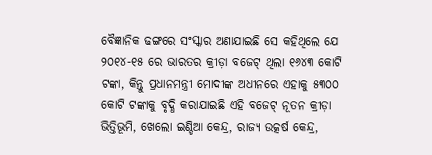ବୈଜ୍ଞାନିକ ଢଙ୍ଗରେ ସଂସ୍କାର ଅଣାଯାଇଛି ସେ କହିଥିଲେ ଯେ ୨୦୧୪-୧୫ ରେ ଭାରତର କ୍ରୀଡ଼ା ବଜେଟ୍ ଥିଲା ୧୬୪୩ କୋଟି ଟଙ୍କା, କିନ୍ତୁ ପ୍ରଧାନମନ୍ତ୍ରୀ ମୋଦୀଙ୍କ ଅଧୀନରେ ଏହାକୁ ୫୩୦୦ କୋଟି ଟଙ୍କାକୁ ବୃଦ୍ଧି କରାଯାଇଛି ଏହି ବଜେଟ୍ ନୂତନ କ୍ରୀଡ଼ା ଭିତ୍ତିଭୂମି, ଖେଲୋ ଇଣ୍ଡିଆ କେନ୍ଦ୍ର, ରାଜ୍ୟ ଉତ୍କର୍ଷ କେନ୍ଦ୍ର,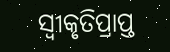ସ୍ୱୀକୃତିପ୍ରାପ୍ତ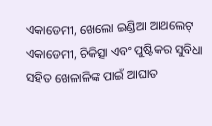ଏକାଡେମୀ, ଖେଲୋ ଇଣ୍ଡିଆ ଆଥଲେଟ୍ ଏକାଡେମୀ, ଚିକିତ୍ସା ଏବଂ ପୁଷ୍ଟିକର ସୁବିଧା ସହିତ ଖେଳାଳିଙ୍କ ପାଇଁ ଆଘାତ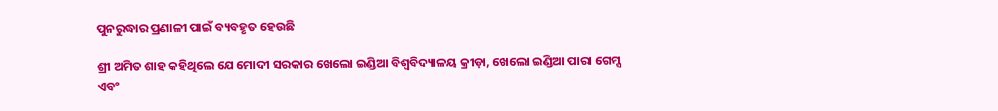ପୁନରୁଦ୍ଧାର ପ୍ରଣାଳୀ ପାଇଁ ବ୍ୟବହୃତ ହେଉଛି

ଶ୍ରୀ ଅମିତ ଶାହ କହିଥିଲେ ଯେ ମୋଦୀ ସରକାର ଖେଲୋ ଇଣ୍ଡିଆ ବିଶ୍ୱବିଦ୍ୟାଳୟ କ୍ରୀଡ଼ା, ଖେଲୋ ଇଣ୍ଡିଆ ପାରା ଗେମ୍ସ ଏବଂ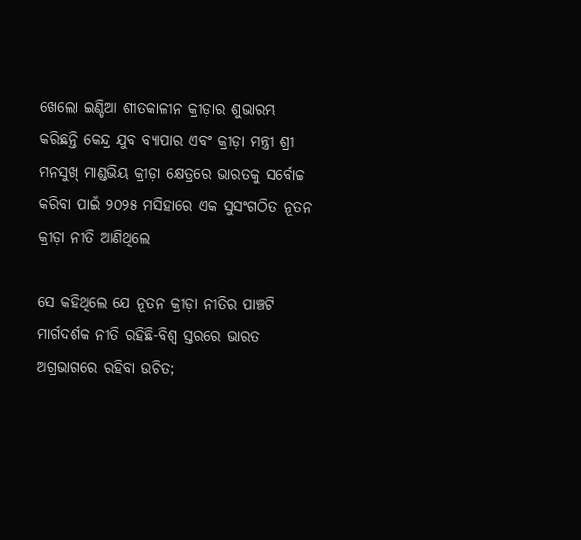ଖେଲୋ ଇଣ୍ଡିଆ ଶୀତକାଳୀନ କ୍ରୀଡ଼ାର ଶୁଭାରମ୍ଭ କରିଛନ୍ତି କେନ୍ଦ୍ର ଯୁବ ବ୍ୟାପାର ଏବଂ କ୍ରୀଡ଼ା ମନ୍ତ୍ରୀ ଶ୍ରୀ ମନସୁଖ୍ ମାଣ୍ଡଭିୟ କ୍ରୀଡ଼ା କ୍ଷେତ୍ରରେ ଭାରତକୁ ସର୍ବୋଚ୍ଚ କରିବା ପାଇଁ ୨୦୨୫ ମସିହାରେ ଏକ ସୁସଂଗଠିତ ନୂତନ କ୍ରୀଡ଼ା ନୀତି ଆଣିଥିଲେ

ସେ କହିଥିଲେ ଯେ ନୂତନ କ୍ରୀଡ଼ା ନୀତିର ପାଞ୍ଚଟି ମାର୍ଗଦର୍ଶକ ନୀତି ରହିଛି-ବିଶ୍ୱ ସ୍ତରରେ ଭାରତ ଅଗ୍ରଭାଗରେ ରହିବା ଉଚିତ;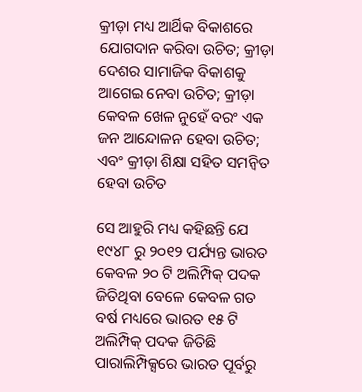କ୍ରୀଡ଼ା ମଧ୍ୟ ଆର୍ଥିକ ବିକାଶରେ ଯୋଗଦାନ କରିବା ଉଚିତ; କ୍ରୀଡ଼ା ଦେଶର ସାମାଜିକ ବିକାଶକୁ ଆଗେଇ ନେବା ଉଚିତ; କ୍ରୀଡ଼ା କେବଳ ଖେଳ ନୁହେଁ ବରଂ ଏକ ଜନ ଆନ୍ଦୋଳନ ହେବା ଉଚିତ; ଏବଂ କ୍ରୀଡ଼ା ଶିକ୍ଷା ସହିତ ସମନ୍ୱିତ ହେବା ଉଚିତ

ସେ ଆହୁରି ମଧ୍ୟ କହିଛନ୍ତି ଯେ ୧୯୪୮ ରୁ ୨୦୧୨ ପର୍ଯ୍ୟନ୍ତ ଭାରତ କେବଳ ୨୦ ଟି ଅଲିମ୍ପିକ୍ ପଦକ ଜିତିଥିବା ବେଳେ କେବଳ ଗତ ବର୍ଷ ମଧ୍ୟରେ ଭାରତ ୧୫ ଟି ଅଲିମ୍ପିକ୍ ପଦକ ଜିତିଛି ପାରାଲିମ୍ପିକ୍ସରେ ଭାରତ ପୂର୍ବରୁ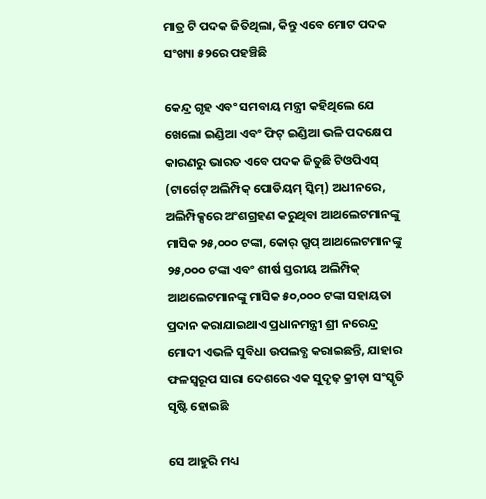ମାତ୍ର ଟି ପଦକ ଜିତିଥିଲା, କିନ୍ତୁ ଏବେ ମୋଟ ପଦକ ସଂଖ୍ୟା ୫୨ରେ ପହଞ୍ଚିଛି

କେନ୍ଦ୍ର ଗୃହ ଏବଂ ସମବାୟ ମନ୍ତ୍ରୀ କହିଥିଲେ ଯେ ଖେଲୋ ଇଣ୍ଡିଆ ଏବଂ ଫିଟ୍ ଇଣ୍ଡିଆ ଭଳି ପଦକ୍ଷେପ କାରଣରୁ ଭାରତ ଏବେ ପଦକ ଜିତୁଛି ଟିଓପିଏସ୍ (ଟାର୍ଗେଟ୍ ଅଲିମ୍ପିକ୍ ପୋଡିୟମ୍ ସ୍କିମ୍) ଅଧୀନରେ, ଅଲିମ୍ପିକ୍ସରେ ଅଂଶଗ୍ରହଣ କରୁଥିବା ଆଥଲେଟମାନଙ୍କୁ ମାସିକ ୨୫,୦୦୦ ଟଙ୍କା, କୋର୍ ଗ୍ରୁପ୍ ଆଥଲେଟମାନଙ୍କୁ ୨୫,୦୦୦ ଟଙ୍କା ଏବଂ ଶୀର୍ଷ ସ୍ତରୀୟ ଅଲିମ୍ପିକ୍ ଆଥଲେଟମାନଙ୍କୁ ମାସିକ ୫୦,୦୦୦ ଟଙ୍କା ସହାୟତା ପ୍ରଦାନ କରାଯାଇଥାଏ ପ୍ରଧାନମନ୍ତ୍ରୀ ଶ୍ରୀ ନରେନ୍ଦ୍ର ମୋଦୀ ଏଭଳି ସୁବିଧା ଉପଲବ୍ଧ କରାଇଛନ୍ତି, ଯାହାର ଫଳସ୍ୱରୂପ ସାରା ଦେଶରେ ଏକ ସୁଦୃଢ଼ କ୍ରୀଡ଼ା ସଂସ୍କୃତି ସୃଷ୍ଟି ହୋଇଛି

ସେ ଆହୁରି ମଧ୍ୟ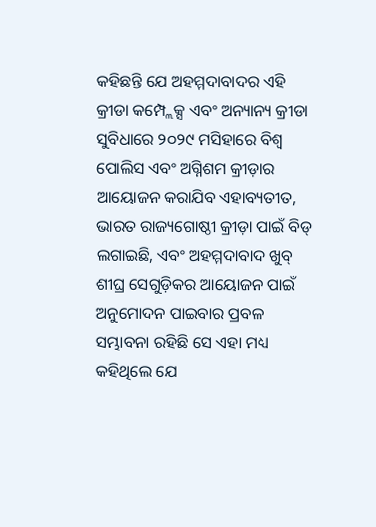କହିଛନ୍ତି ଯେ ଅହମ୍ମଦାବାଦର ଏହି କ୍ରୀଡା କମ୍ପ୍ଲେକ୍ସ ଏବଂ ଅନ୍ୟାନ୍ୟ କ୍ରୀଡା ସୁବିଧାରେ ୨୦୨୯ ମସିହାରେ ବିଶ୍ୱ ପୋଲିସ ଏବଂ ଅଗ୍ନିଶମ କ୍ରୀଡ଼ାର ଆୟୋଜନ କରାଯିବ ଏହାବ୍ୟତୀତ, ଭାରତ ରାଜ୍ୟଗୋଷ୍ଠୀ କ୍ରୀଡ଼ା ପାଇଁ ବିଡ୍ ଲଗାଇଛି, ଏବଂ ଅହମ୍ମଦାବାଦ ଖୁବ୍ ଶୀଘ୍ର ସେଗୁଡ଼ିକର ଆୟୋଜନ ପାଇଁ ଅନୁମୋଦନ ପାଇବାର ପ୍ରବଳ ସମ୍ଭାବନା ରହିଛି ସେ ଏହା ମଧ୍ୟ କହିଥିଲେ ଯେ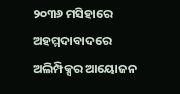୨୦୩୬ ମସିହାରେ ଅହମ୍ମଦାବାଦରେ ଅଲିମ୍ପିକ୍ସର ଆୟୋଜନ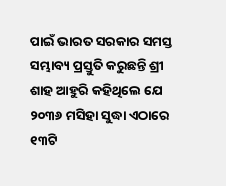ପାଇଁ ଭାରତ ସରକାର ସମସ୍ତ ସମ୍ଭାବ୍ୟ ପ୍ରସ୍ତୁତି କରୁଛନ୍ତି ଶ୍ରୀ ଶାହ ଆହୁରି କହିଥିଲେ ଯେ ୨୦୩୬ ମସିହା ସୁଦ୍ଧା ଏଠାରେ ୧୩ଟି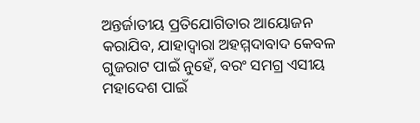ଅନ୍ତର୍ଜାତୀୟ ପ୍ରତିଯୋଗିତାର ଆୟୋଜନ କରାଯିବ, ଯାହାଦ୍ୱାରା ଅହମ୍ମଦାବାଦ କେବଳ ଗୁଜରାଟ ପାଇଁ ନୁହେଁ, ବରଂ ସମଗ୍ର ଏସୀୟ ମହାଦେଶ ପାଇଁ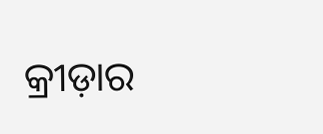କ୍ରୀଡ଼ାର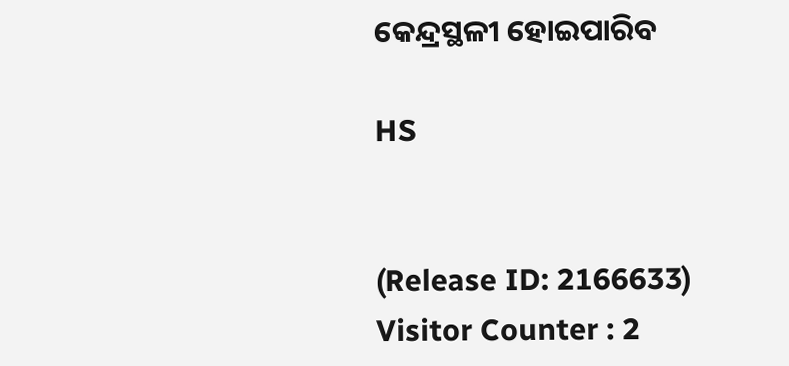କେନ୍ଦ୍ରସ୍ଥଳୀ ହୋଇପାରିବ

HS


(Release ID: 2166633) Visitor Counter : 2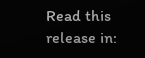Read this release in: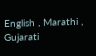English , Marathi , Gujarati